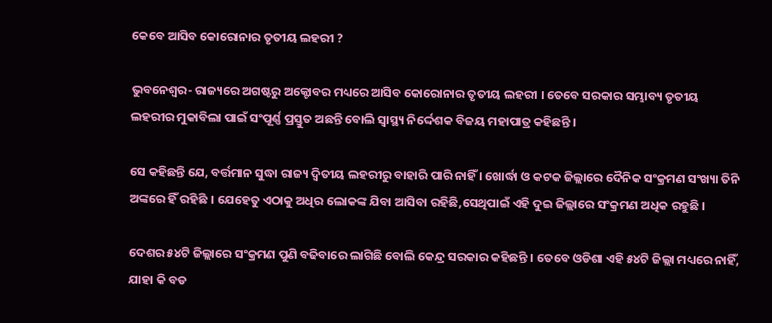କେବେ ଆସିବ କୋରୋନାର ତୃତୀୟ ଲହରୀ ?

ଭୁବନେଶ୍ୱର- ରାଜ୍ୟରେ ଅଗଷ୍ଟରୁ ଅକ୍ଟୋବର ମଧ୍ୟରେ ଆସିବ କୋରୋନାର ତୃତୀୟ ଲହରୀ । ତେବେ ସରକାର ସମ୍ଭାବ୍ୟ ତୃତୀୟ ଲହରୀର ମୁକାବିଲା ପାଇଁ ସଂପୂର୍ଣ୍ଣ ପ୍ରସ୍ତୁତ ଅଛନ୍ତି ବୋଲି ସ୍ୱାସ୍ଥ୍ୟ ନିର୍ଦ୍ଦେଶକ ବିଜୟ ମହାପାତ୍ର କହିଛନ୍ତି ।

ସେ କହିଛନ୍ତି ଯେ, ବର୍ତ୍ତମାନ ସୁଦ୍ଧା ରାଜ୍ୟ ଦ୍ୱିତୀୟ ଲହରୀରୁ ବାହାରି ପାରି ନାହିଁ । ଖୋର୍ଦ୍ଧା ଓ କଟକ ଜିଲ୍ଲାରେ ଦୈନିକ ସଂକ୍ରମଣ ସଂଖ୍ୟା ତିନି ଅଙ୍କରେ ହିଁ ରହିଛି । ଯେହେତୁ ଏଠାକୁ ଅଧିର ଲୋକଙ୍କ ଯିବା ଆସିବା ରହିଛି,ସେଥିପାଇଁ ଏହି ଦୁଇ ଜିଲ୍ଲାରେ ସଂକ୍ରମଣ ଅଧିକ ରହୁଛି ।

ଦେଶର ୫୪ଟି ଜିଲ୍ଲାରେ ସଂକ୍ରମଣ ପୁଣି ବଢିବାରେ ଲାଗିଛି ବୋଲି କେନ୍ଦ୍ର ସରକାର କହିଛନ୍ତି । ତେବେ ଓଡିଶା ଏହି ୫୪ଟି ଜିଲ୍ଲା ମଧ୍ୟରେ ନାହିଁ, ଯାହା କି ବଡ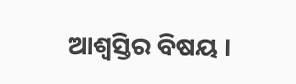ଆଶ୍ୱସ୍ତିର ବିଷୟ ।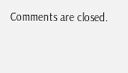Comments are closed.